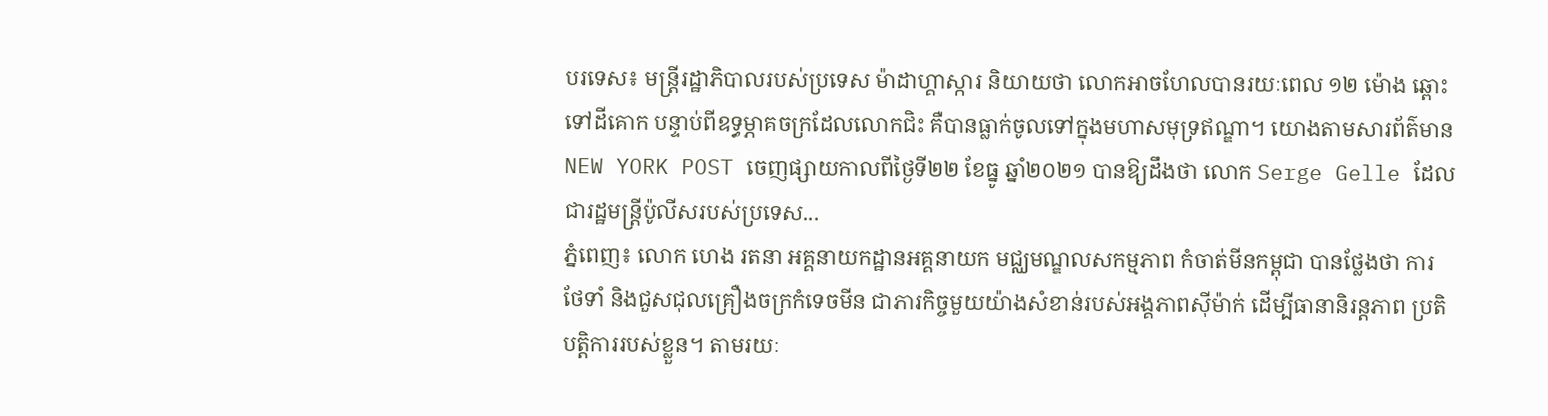បរទេស៖ មន្ត្រីរដ្ឋាភិបាលរបស់ប្រទេស ម៉ាដាហ្គាស្ការ និយាយថា លោកអាចហែលបានរយៈពេល ១២ ម៉ោង ឆ្ពោះទៅដីគោក បន្ទាប់ពីឧទ្ធម្ភាគចក្រដែលលោកជិះ គឺបានធ្លាក់ចូលទៅក្នុងមហាសមុទ្រឥណ្ឌា។ យោងតាមសារព័ត៌មាន NEW YORK POST ចេញផ្សាយកាលពីថ្ងៃទី២២ ខែធ្នូ ឆ្នាំ២០២១ បានឱ្យដឹងថា លោក Serge Gelle ដែលជារដ្ឋមន្ត្រីប៉ូលីសរបស់ប្រទេស...
ភ្នំពេញ៖ លោក ហេង រតនា អគ្គនាយកដ្ឋានអគ្គនាយក មជ្ឈមណ្ឌលសកម្មភាព កំចាត់មីនកម្ពុជា បានថ្លែងថា ការថែទាំ និងជួសជុលគ្រឿងចក្រកំទេចមីន ជាភារកិច្ចមួយយ៉ាងសំខាន់របស់អង្គភាពស៊ីម៉ាក់ ដើម្បីធានានិរន្ដភាព ប្រតិបត្ដិការរបស់ខ្លួន។ តាមរយៈ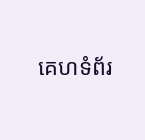គេហទំព័រ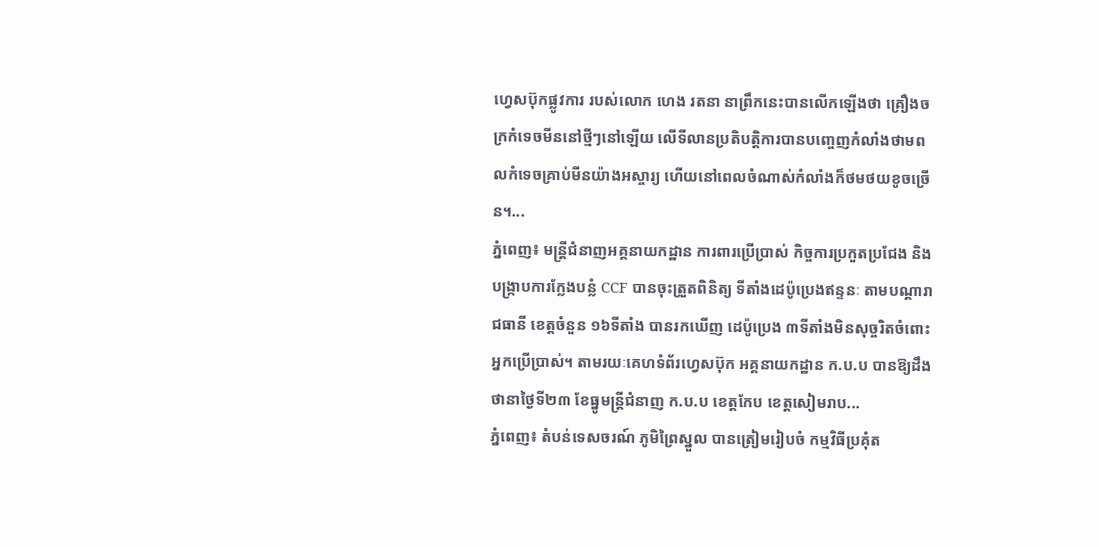ហ្វេសប៊ុកផ្លូវការ របស់លោក ហេង រតនា នាព្រឹកនេះបានលើកឡើងថា គ្រឿងចក្រកំទេចមីននៅថ្មីៗនៅឡើយ លើទីលានប្រតិបត្តិការបានបញ្ចេញកំលាំងថាមពលកំទេចគ្រាប់មីនយ៉ាងអស្ចារ្យ ហើយនៅពេលចំណាស់កំលាំងក៏ថមថយខូចច្រើន។...
ភ្នំពេញ៖ មន្ត្រីជំនាញអគ្គនាយកដ្ឋាន ការពារប្រើប្រាស់ កិច្ចការប្រកួតប្រជែង និងបង្ក្រាបការក្លែងបន្លំ CCF បានចុះត្រួតពិនិត្យ ទីតាំងដេប៉ូប្រេងឥន្ទនៈ តាមបណ្ដារាជធានី ខេត្ដចំនួន ១៦ទីតាំង បានរកឃើញ ដេប៉ូប្រេង ៣ទីតាំងមិនសុច្ចរិតចំពោះអ្នកប្រើប្រាស់។ តាមរយៈគេហទំព័រហ្វេសប៊ុក អគ្គនាយកដ្ឋាន ក.ប.ប បានឱ្យដឹងថានាថ្ងៃទី២៣ ខែធ្នូមន្ត្រីជំនាញ ក.ប.ប ខេត្ដកែប ខេត្ដសៀមរាប...
ភ្នំពេញ៖ តំបន់ទេសចរណ៍ ភូមិព្រៃស្នួល បានត្រៀមរៀបចំ កម្មវិធីប្រគុំត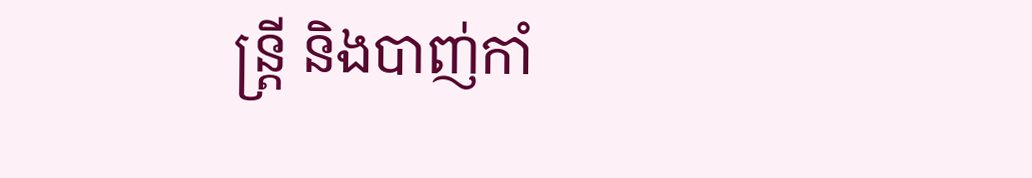ន្រ្តី និងបាញ់កាំ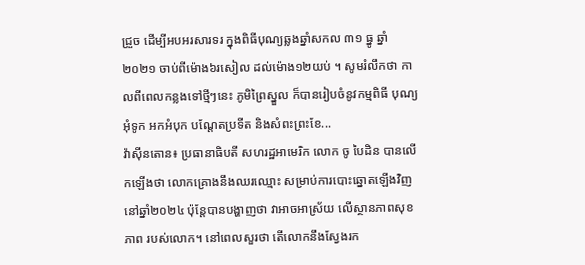ជ្រួច ដើម្បីអបអរសារទរ ក្នុងពិធីបុណ្យឆ្លងឆ្នាំសកល ៣១ ធ្នូ ឆ្នាំ២០២១ ចាប់ពីម៉ោង៦រសៀល ដល់ម៉ោង១២យប់ ។ សូមរំលឹកថា កាលពីពេលកន្លងទៅថ្មីៗនេះ ភូមិព្រៃស្នួល ក៏បានរៀបចំនូវកម្មពិធី បុណ្យអុំទូក អកអំបុក បណ្ដែតប្រទីត និងសំពះព្រះខែ...
វ៉ាស៊ីនតោន៖ ប្រធានាធិបតី សហរដ្ឋអាមេរិក លោក ចូ បៃដិន បានលើកឡើងថា លោកគ្រោងនឹងឈរឈ្មោះ សម្រាប់ការបោះឆ្នោតឡើងវិញ នៅឆ្នាំ២០២៤ ប៉ុន្តែបានបង្ហាញថា វាអាចអាស្រ័យ លើស្ថានភាពសុខភាព របស់លោក។ នៅពេលសួរថា តើលោកនឹងស្វែងរក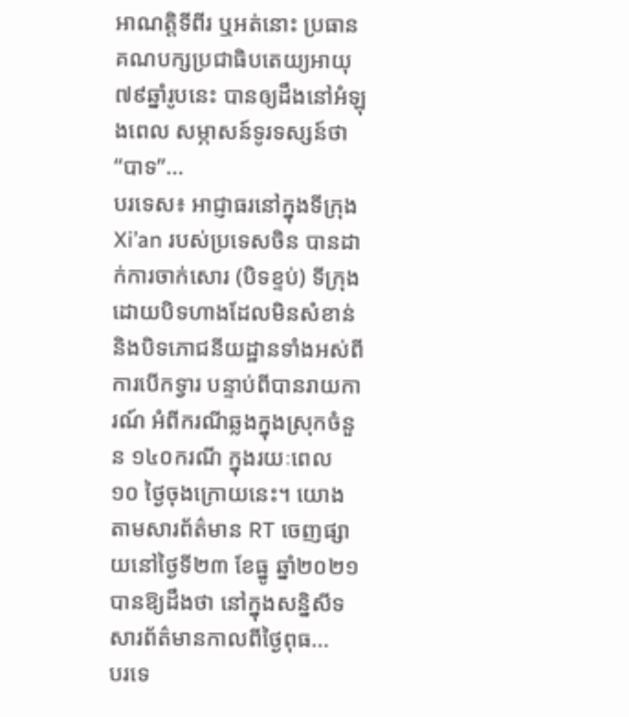អាណត្តិទីពីរ ឬអត់នោះ ប្រធានគណបក្សប្រជាធិបតេយ្យអាយុ ៧៩ឆ្នាំរូបនេះ បានឲ្យដឹងនៅអំឡុងពេល សម្ភាសន៍ទូរទស្សន៍ថា “បាទ”...
បរទេស៖ អាជ្ញាធរនៅក្នុងទីក្រុង Xi’an របស់ប្រទេសចិន បានដាក់ការចាក់សោរ (បិទខ្ទប់) ទីក្រុង ដោយបិទហាងដែលមិនសំខាន់ និងបិទភោជនីយដ្ឋានទាំងអស់ពីការបើកទ្វារ បន្ទាប់ពីបានរាយការណ៍ អំពីករណីឆ្លងក្នុងស្រុកចំនួន ១៤០ករណី ក្នុងរយៈពេល ១០ ថ្ងៃចុងក្រោយនេះ។ យោងតាមសារព័ត៌មាន RT ចេញផ្សាយនៅថ្ងៃទី២៣ ខែធ្នូ ឆ្នាំ២០២១ បានឱ្យដឹងថា នៅក្នុងសន្និសីទសារព័ត៌មានកាលពីថ្ងៃពុធ...
បរទេ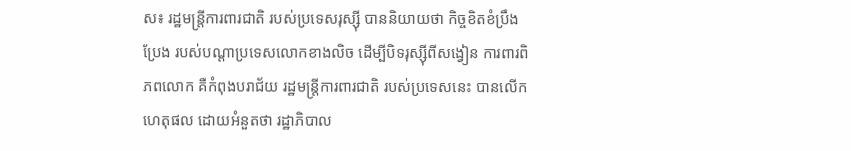ស៖ រដ្ឋមន្ត្រីការពារជាតិ របស់ប្រទេសរុស្ស៊ី បាននិយាយថា កិច្ចខិតខំប្រឹងប្រែង របស់បណ្តាប្រទេសលោកខាងលិច ដើម្បីបិទរុស្ស៊ីពីសង្វៀន ការពារពិភពលោក គឺកំពុងបរាជ័យ រដ្ឋមន្ត្រីការពារជាតិ របស់ប្រទេសនេះ បានលើកហេតុផល ដោយអំនួតថា រដ្ឋាភិបាល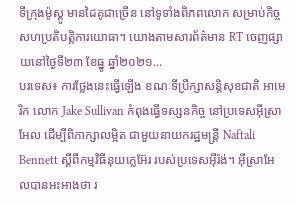ទីក្រុងម៉ូស្គូ មានដៃគូជាច្រើន នៅទូទាំងពិភពលោក សម្រាប់កិច្ចសហប្រតិបត្តិការយោធា។ យោងតាមសារព័ត៌មាន RT ចេញផ្សាយនៅថ្ងៃទី២៣ ខែធ្នូ ឆ្នាំ២០២១...
បរទេស៖ ការថ្លែងនេះធ្វើឡើង ខណៈទីប្រឹក្សាសន្តិសុខជាតិ អាមេរិក លោក Jake Sullivan កំពុងធ្វើទស្សនកិច្ច នៅប្រទេសអ៊ីស្រាអែល ដើម្បីពិភាក្សាលម្អិត ជាមួយនាយករដ្ឋមន្ត្រី Naftali Bennett ស្តីពីកម្មវិធីនុយក្លេអ៊ែរ របស់ប្រទេសអ៊ីរ៉ង់។ អ៊ីស្រាអែលបានអះអាងថា រ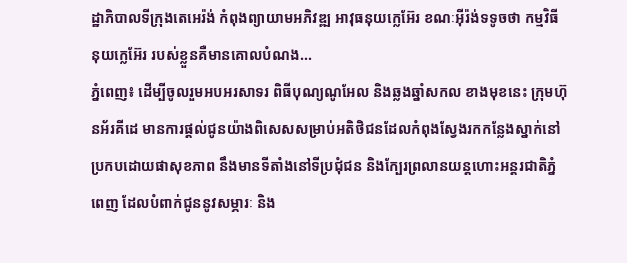ដ្ឋាភិបាលទីក្រុងតេអេរ៉ង់ កំពុងព្យាយាមអភិវឌ្ឍ អាវុធនុយក្លេអ៊ែរ ខណៈអ៊ីរ៉ង់ទទូចថា កម្មវិធីនុយក្លេអ៊ែរ របស់ខ្លួនគឺមានគោលបំណង...
ភ្នំពេញ៖ ដើម្បីចូលរួមអបអរសាទរ ពិធីបុណ្យណូអែល និងឆ្លងឆ្នាំសកល ខាងមុខនេះ ក្រុមហ៊ុនអ័រគីដេ មានការផ្តល់ជូនយ៉ាងពិសេសសម្រាប់អតិថិជនដែលកំពុងស្វែងរកកន្លែងស្នាក់នៅប្រកបដោយផាសុខភាព នឹងមានទីតាំងនៅទីប្រជុំជន និងក្បែរព្រលានយន្តហោះអន្តរជាតិភ្នំពេញ ដែលបំពាក់ជូននូវសម្ភារៈ និង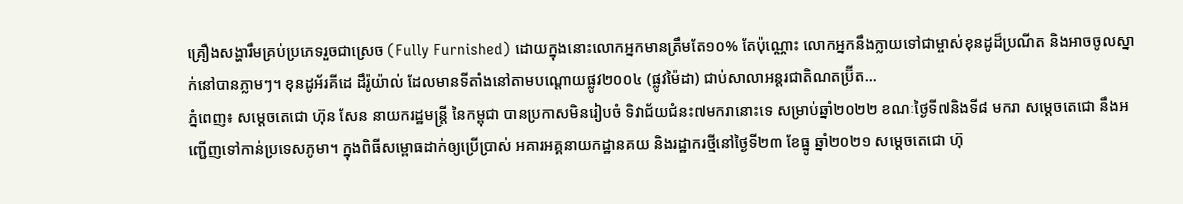គ្រឿងសង្ហារឹមគ្រប់ប្រភេទរួចជាស្រេច (Fully Furnished) ដោយក្នុងនោះលោកអ្នកមានត្រឹមតែ១០% តែប៉ុណ្ណោះ លោកអ្នកនឹងក្លាយទៅជាម្ចាស់ខុនដូដ៏ប្រណីត និងអាចចូលស្នាក់នៅបានភ្លាមៗ។ ខុនដូអ័រគីដេ ដឹរ៉ូយ៉ាល់ ដែលមានទីតាំងនៅតាមបណ្តោយផ្លូវ២០០៤ (ផ្លូវម៉ៃដា) ជាប់សាលាអន្តរជាតិណតប្រ៊ីត...
ភ្នំពេញ៖ សម្ដេចតេជោ ហ៊ុន សែន នាយករដ្ឋមន្ត្រី នៃកម្ពុជា បានប្រកាសមិនរៀបចំ ទិវាជ័យជំនះ៧មករានោះទេ សម្រាប់ឆ្នាំ២០២២ ខណៈថ្ងៃទី៧និងទី៨ មករា សម្ដេចតេជោ នឹងអញ្ជើញទៅកាន់ប្រទេសភូមា។ ក្នុងពិធីសម្ពោធដាក់ឲ្យប្រើប្រាស់ អគារអគ្គនាយកដ្ឋានគយ និងរដ្ឋាករថ្មីនៅថ្ងៃទី២៣ ខែធ្នូ ឆ្នាំ២០២១ សម្ដេចតេជោ ហ៊ុ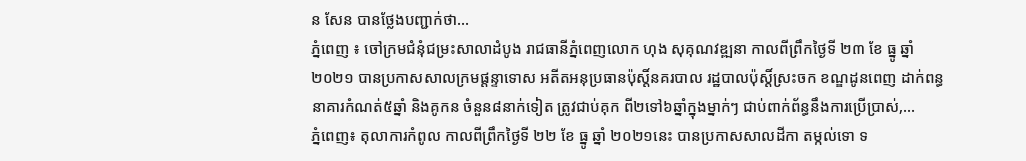ន សែន បានថ្លែងបញ្ជាក់ថា...
ភ្នំពេញ ៖ ចៅក្រមជំនុំជម្រះសាលាដំបូង រាជធានីភ្នំពេញលោក ហុង សុគុណវឌ្ឍនា កាលពីព្រឹកថ្ងៃទី ២៣ ខែ ធ្នូ ឆ្នាំ ២០២១ បានប្រកាសសាលក្រមផ្តន្ទាទោស អតីតអនុប្រធានប៉ុស្តិ៍នគរបាល រដ្ឋបាលប៉ុស្តិ៍ស្រះចក ខណ្ឌដូនពេញ ដាក់ពន្ធនាគារកំណត់៥ឆ្នាំ និងគូកន ចំនួន៨នាក់ទៀត ត្រូវជាប់គុក ពី២ទៅ៦ឆ្នាំក្នុងម្នាក់ៗ ជាប់ពាក់ព័ន្ធនឹងការប្រើប្រាស់,...
ភ្នំពេញ៖ តុលាការកំពូល កាលពីព្រឹកថ្ងៃទី ២២ ខែ ធ្នូ ឆ្នាំ ២០២១នេះ បានប្រកាសសាលដីកា តម្កល់ទោ ទ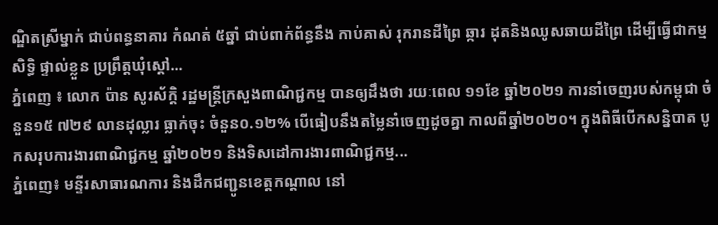ណ្ឌិតស្រីម្នាក់ ជាប់ពន្ធនាគារ កំណត់ ៥ឆ្នាំ ជាប់ពាក់ព័ន្ធនឹង កាប់គាស់ រុករានដីព្រៃ ឆ្ការ ដុតនិងឈូសឆាយដីព្រៃ ដើម្បីធ្វើជាកម្មសិទ្ធិ ផ្ទាល់ខ្លួន ប្រព្រឹត្តឃុំស្តៅ...
ភ្នំពេញ ៖ លោក ប៉ាន សូរស័ក្តិ រដ្ឋមន្ត្រីក្រសួងពាណិជ្ជកម្ម បានឲ្យដឹងថា រយៈពេល ១១ខែ ឆ្នាំ២០២១ ការនាំចេញរបស់កម្ពុជា ចំនួន១៥ ៧២៩ លានដុល្លារ ធ្លាក់ចុះ ចំនួន០.១២% បើធៀបនឹងតម្លៃនាំចេញដូចគ្នា កាលពីឆ្នាំ២០២០។ ក្នុងពិធីបើកសន្និបាត បូកសរុបការងារពាណិជ្ជកម្ម ឆ្នាំ២០២១ និងទិសដៅការងារពាណិជ្ជកម្ម...
ភ្នំពេញ៖ មន្ទីរសាធារណការ និងដឹកជញ្ជូនខេត្តកណ្តាល នៅ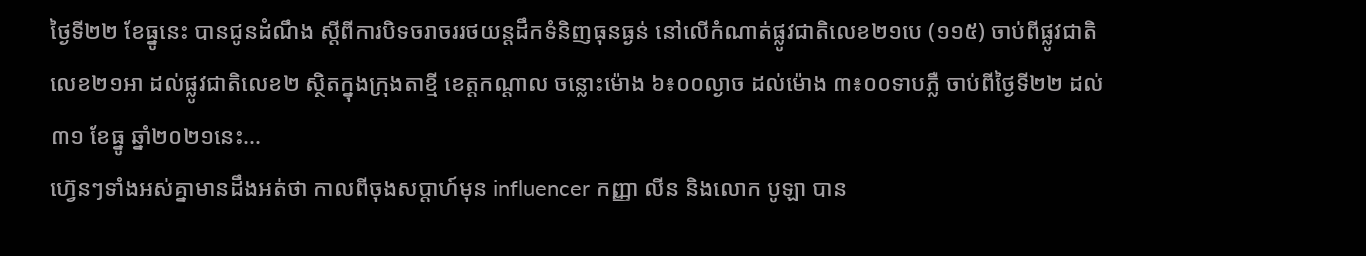ថ្ងៃទី២២ ខែធ្នូនេះ បានជូនដំណឹង ស្តីពីការបិទចរាចររថយន្តដឹកទំនិញធុនធ្ងន់ នៅលើកំណាត់ផ្លូវជាតិលេខ២១បេ (១១៥) ចាប់ពីផ្លូវជាតិលេខ២១អា ដល់ផ្លូវជាតិលេខ២ ស្ថិតក្នុងក្រុងតាខ្មី ខេត្តកណ្តាល ចន្លោះម៉ោង ៦៖០០ល្ងាច ដល់ម៉ោង ៣៖០០ទាបភ្លឺ ចាប់ពីថ្ងៃទី២២ ដល់ ៣១ ខែធ្នូ ឆ្នាំ២០២១នេះ...
ហ្វ៊េនៗទាំងអស់គ្នាមានដឹងអត់ថា កាលពីចុងសប្តាហ៍មុន influencer កញ្ញា លីន និងលោក បូឡា បាន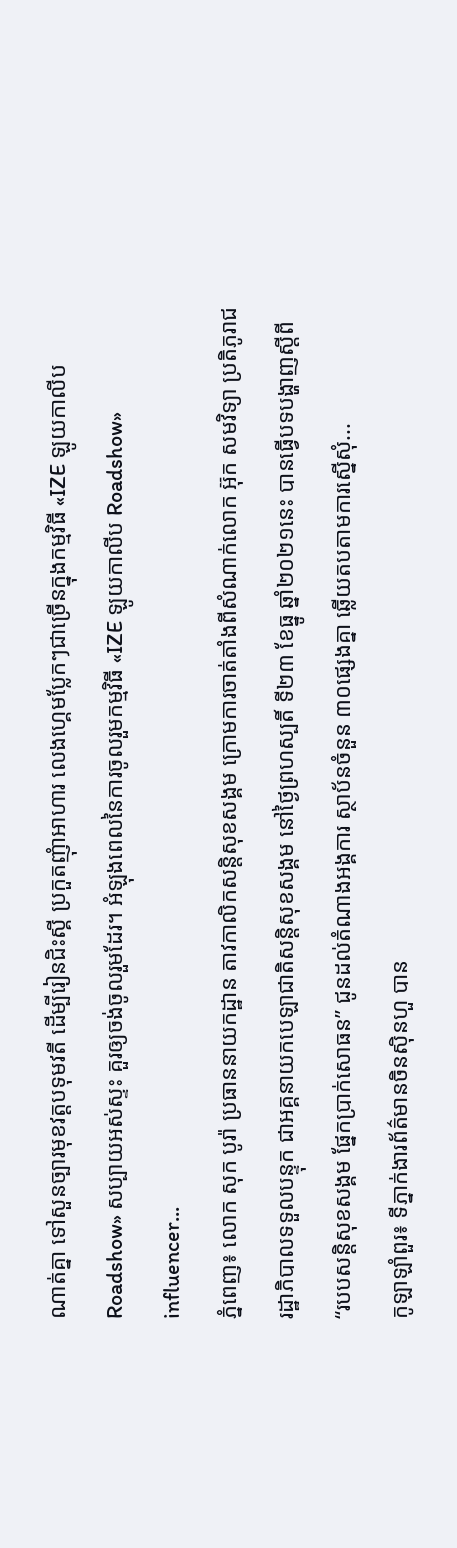ណាត់គ្នា ទៅសួនច្បារមុខវត្តបទុមវតី ដើម្បីរៀនជិះស្គី ប្រកួតញុំាអាហារ លេងហ្គេមប្លែកៗជាច្រើនក្នុងកម្មវិធី «IZE ឡូយកាលីប Roadshow» សប្បាយអស់ស្ទះ គួរឲ្យចង់ចូលរួមដែរ។ អំឡុងពេលនៃការចូលរួមកម្មវិធី «IZE ឡូយកាលីប Roadshow» influencer...
ភ្នំពេញ៖ លោក សុក បូរ៉ា ប្រធាននាយកដ្ឋាន តាវកាលិកសន្តិសុខសង្គម ក្រោមការចាត់តាំងពីសំណាក់លោក អ៊ុក សមវិទ្យា ប្រតិភូរាជរដ្ឋាភិបាលទទួលបន្ទុក ជាអគ្គនាយកបេឡាជាតិសន្តិសុខសង្គម នៅថ្ងៃព្រហស្បតិ៍ ទី២៣ ខែធ្នូ ឆ្នាំ២០២១នេះ បានធ្វើបទបង្ហាញស្តីពី “របបសន្តិសុខសង្គម ផ្នែកប្រាក់សោធន” ជូនដល់តំណាងអង្គការ ស្ថាប័នចំនួន ៣០ផ្សេងគ្នា ឆ្លើយតបតាមការស្នើសុំ...
កូឡាឡាំពួរ៖ ទីភ្នាក់ងារព័ត៌មានចិនស៊ិនហួ បាន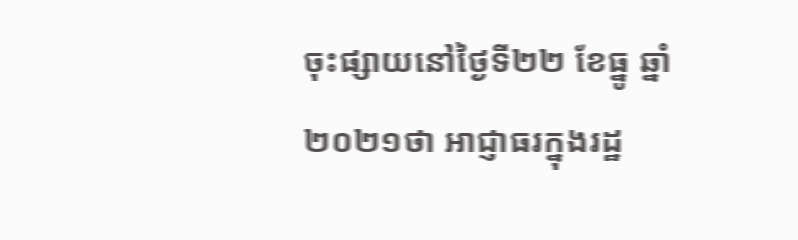ចុះផ្សាយនៅថ្ងៃទី២២ ខែធ្នូ ឆ្នាំ២០២១ថា អាជ្ញាធរក្នុងរដ្ឋ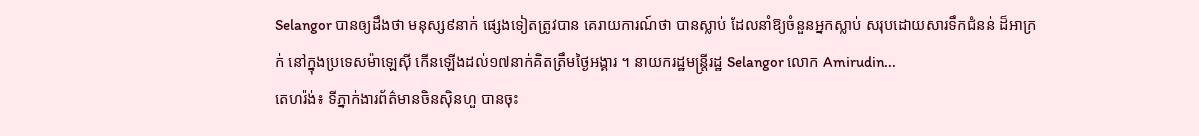Selangor បានឲ្យដឹងថា មនុស្ស៩នាក់ ផ្សេងទៀតត្រូវបាន គេរាយការណ៍ថា បានស្លាប់ ដែលនាំឱ្យចំនួនអ្នកស្លាប់ សរុបដោយសារទឹកជំនន់ ដ៏អាក្រក់ នៅក្នុងប្រទេសម៉ាឡេស៊ី កើនឡើងដល់១៧នាក់គិតត្រឹមថ្ងៃអង្គារ ។ នាយករដ្ឋមន្រ្ដីរដ្ឋ Selangor លោក Amirudin...
តេហរ៉ង់៖ ទីភ្នាក់ងារព័ត៌មានចិនស៊ិនហួ បានចុះ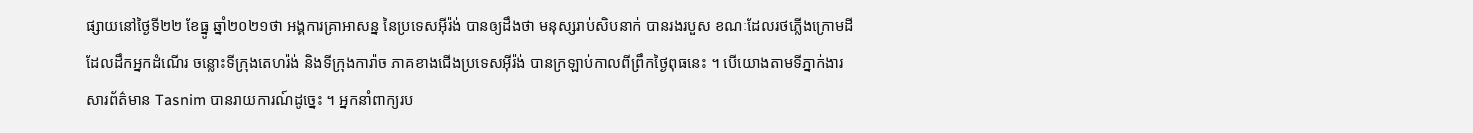ផ្សាយនៅថ្ងៃទី២២ ខែធ្នូ ឆ្នាំ២០២១ថា អង្គការគ្រាអាសន្ន នៃប្រទេសអ៊ីរ៉ង់ បានឲ្យដឹងថា មនុស្សរាប់សិបនាក់ បានរងរបួស ខណៈដែលរថភ្លើងក្រោមដី ដែលដឹកអ្នកដំណើរ ចន្លោះទីក្រុងតេហរ៉ង់ និងទីក្រុងការ៉ាច ភាគខាងជើងប្រទេសអ៊ីរ៉ង់ បានក្រឡាប់កាលពីព្រឹកថ្ងៃពុធនេះ ។ បើយោងតាមទីភ្នាក់ងារសារព័ត៌មាន Tasnim បានរាយការណ៍ដូច្នេះ ។ អ្នកនាំពាក្យរប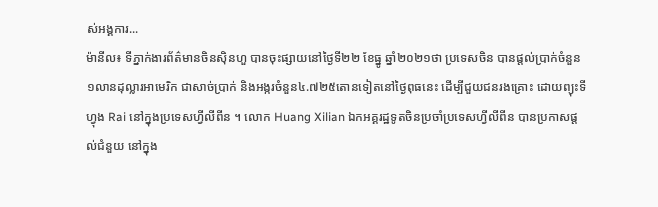ស់អង្គការ...
ម៉ានីល៖ ទីភ្នាក់ងារព័ត៌មានចិនស៊ិនហួ បានចុះផ្សាយនៅថ្ងៃទី២២ ខែធ្នូ ឆ្នាំ២០២១ថា ប្រទេសចិន បានផ្តល់ប្រាក់ចំនួន ១លានដុល្លារអាមេរិក ជាសាច់ប្រាក់ និងអង្ករចំនួន៤.៧២៥តោនទៀតនៅថ្ងៃពុធនេះ ដើម្បីជួយជនរងគ្រោះ ដោយព្យុះទីហ្វុង Rai នៅក្នុងប្រទេសហ្វីលីពីន ។ លោក Huang Xilian ឯកអគ្គរដ្ឋទូតចិនប្រចាំប្រទេសហ្វីលីពីន បានប្រកាសផ្តល់ជំនួយ នៅក្នុង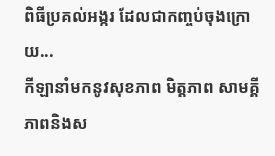ពិធីប្រគល់អង្ករ ដែលជាកញ្ចប់ចុងក្រោយ...
កីឡានាំមកនូវសុខភាព មិត្តភាព សាមគ្គីភាពនិងស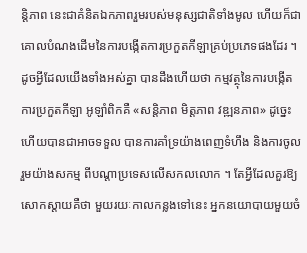ន្តិភាព នេះជាគំនិតឯកភាពរួមរបស់មនុស្សជាតិទាំងមូល ហើយក៏ជាគោលបំណងដើមនៃការបង្កើតការប្រកួតកីឡាគ្រប់ប្រភេទផងដែរ ។ ដូចអ្វីដែលយើងទាំងអស់គ្នា បានដឹងហើយថា កម្មវត្ថុនៃការបង្កើតការប្រកួតកីឡា អូឡាំពិកគឺ «សន្តិភាព មិត្តភាព វឌ្ឍនភាព» ដូច្នេះហើយបានជាអាចទទួល បានការគាំទ្រយ៉ាងពេញទំហឹង និងការចូលរួមយ៉ាងសកម្ម ពីបណ្តាប្រទេសលើសកលលោក ។ តែអ្វីដែលគួរឱ្យសោកស្តាយគឺថា មួយរយៈកាលកន្លងទៅនេះ អ្នកនយោបាយមួយចំ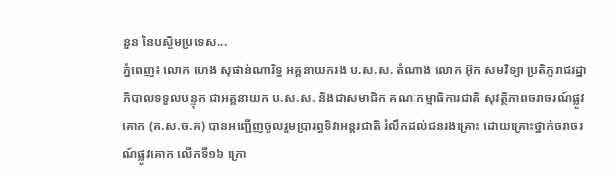នួន នៃបស្ចិមប្រទេស...
ភ្នំពេញ៖ លោក ហេង សុផាន់ណារិទ្ធ អគ្គនាយករង ប.ស.ស. តំណាង លោក អ៊ុក សមវិទ្យា ប្រតិភូរាជរដ្ឋាភិបាលទទួលបន្ទុក ជាអគ្គនាយក ប.ស.ស. និងជាសមាជិក គណៈកម្មាធិការជាតិ សុវត្ថិភាពចរាចរណ៍ផ្លូវគោក (គ.ស.ច.គ) បានអញ្ជើញចូលរួមប្រារព្ធទិវាអន្ដរជាតិ រំលឹកដល់ជនរងគ្រោះ ដោយគ្រោះថ្នាក់ចរាចរណ៍ផ្លូវគោក លើកទី១៦ ក្រោ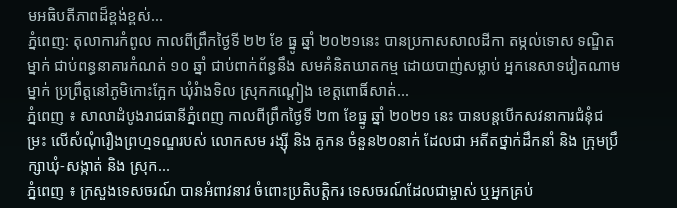មអធិបតីភាពដ៏ខ្ពង់ខ្ពស់...
ភ្នំពេញ: តុលាការកំពូល កាលពីព្រឹកថ្ងៃទី ២២ ខែ ធ្នូ ឆ្នាំ ២០២១នេះ បានប្រកាសសាលដីកា តម្កល់ទោស ទណ្ឌិតម្នាក់ ជាប់ពន្ធនាគារកំណត់ ១០ ឆ្នាំ ជាប់ពាក់ព័ន្ធនឹង សមគំនិតឃាតកម្ម ដោយបាញ់សម្លាប់ អ្នកនេសាទវៀតណាមម្នាក់ ប្រព្រឹត្តនៅភូមិកោះក្អែក ឃុំរំាងទិល ស្រុកកណ្តៀង ខេត្តពោធិ៍សាត់...
ភ្នំពេញ ៖ សាលាដំបូងរាជធានីភ្នំពេញ កាលពីព្រឹកថ្ងៃទី ២៣ ខែធ្នូ ឆ្នាំ ២០២១ នេះ បានបន្តបើកសវនាការជំនុំជម្រះ លើសំណុំរឿងព្រហ្មទណ្ឌរបស់ លោកសម រង្ស៊ី និង គូកន ចំនួន២០នាក់ ដែលជា អតីតថ្នាក់ដឹកនាំ និង ក្រុមប្រឹក្សាឃុំ-សង្កាត់ និង ស្រុក...
ភ្នំពេញ ៖ ក្រសួងទេសចរណ៍ បានអំពាវនាវ ចំពោះប្រតិបត្តិករ ទេសចរណ៍ដែលជាម្ចាស់ ឬអ្នកគ្រប់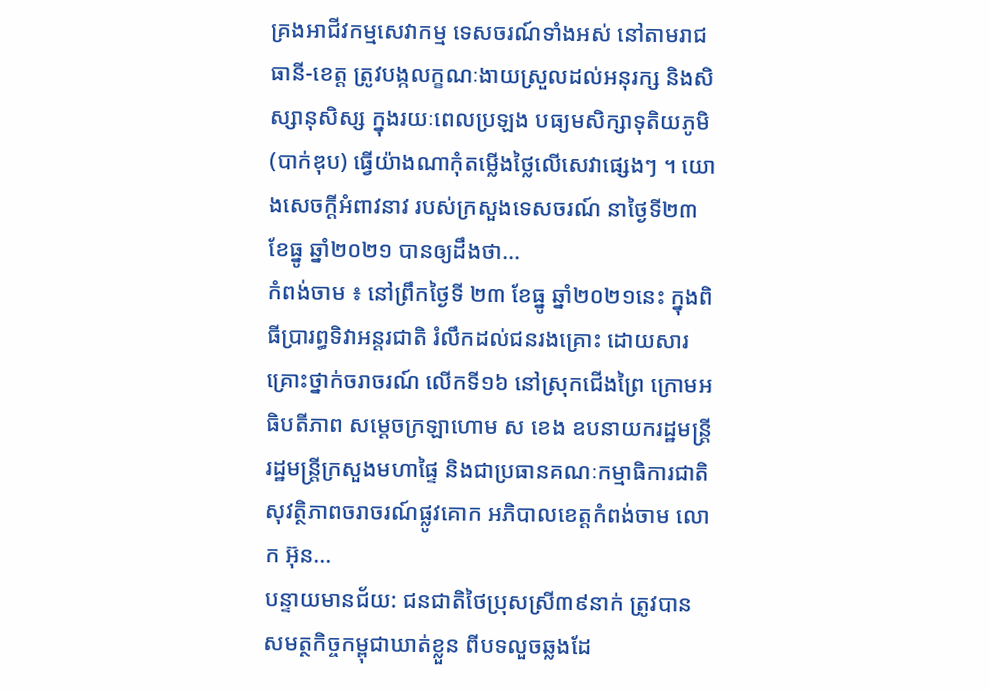គ្រងអាជីវកម្មសេវាកម្ម ទេសចរណ៍ទាំងអស់ នៅតាមរាជធានី-ខេត្ត ត្រូវបង្កលក្ខណៈងាយស្រួលដល់អនុរក្ស និងសិស្សានុសិស្ស ក្នុងរយៈពេលប្រឡង បធ្យមសិក្សាទុតិយភូមិ (បាក់ឌុប) ធ្វើយ៉ាងណាកុំតម្លើងថ្លៃលើសេវាផ្សេងៗ ។ យោងសេចក្ដីអំពាវនាវ របស់ក្រសួងទេសចរណ៍ នាថ្ងៃទី២៣ ខែធ្នូ ឆ្នាំ២០២១ បានឲ្យដឹងថា...
កំពង់ចាម ៖ នៅព្រឹកថ្ងៃទី ២៣ ខែធ្នូ ឆ្នាំ២០២១នេះ ក្នុងពិធីប្រារព្ធទិវាអន្ដរជាតិ រំលឹកដល់ជនរងគ្រោះ ដោយសារគ្រោះថ្នាក់ចរាចរណ៍ លើកទី១៦ នៅស្រុកជើងព្រៃ ក្រោមអធិបតីភាព សម្ដេចក្រឡាហោម ស ខេង ឧបនាយករដ្ឋមន្ដ្រី រដ្ឋមន្ដ្រីក្រសួងមហាផ្ទៃ និងជាប្រធានគណៈកម្មាធិការជាតិ សុវត្ថិភាពចរាចរណ៍ផ្លូវគោក អភិបាលខេត្តកំពង់ចាម លោក អ៊ុន...
បន្ទាយមានជ័យ: ជនជាតិថៃប្រុសស្រី៣៩នាក់ ត្រូវបានសមត្ថកិច្ចកម្ពុជាឃាត់ខ្លួន ពីបទលួចឆ្លងដែ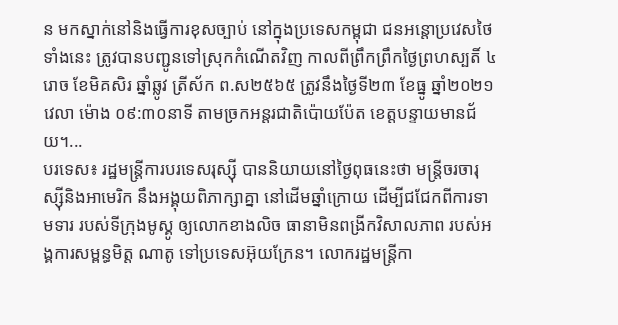ន មកស្នាក់នៅនិងធ្វើការខុសច្បាប់ នៅក្នុងប្រទេសកម្ពុជា ជនអន្តោប្រវេសថៃទាំងនេះ ត្រូវបានបញ្ជូនទៅស្រុកកំណើតវិញ កាលពីព្រឹកព្រឹកថ្ងៃព្រហស្បតិ៍ ៤រោច ខែមិគសិរ ឆ្នាំឆ្លូវ ត្រីស័ក ព.ស២៥៦៥ ត្រូវនឹងថ្ងៃទី២៣ ខែធ្នូ ឆ្នាំ២០២១ វេលា ម៉ោង ០៩:៣០នាទី តាមច្រកអន្តរជាតិប៉ោយប៉ែត ខេត្តបន្ទាយមានជ័យ។...
បរទេស៖ រដ្ឋមន្ត្រីការបរទេសរុស្ស៊ី បាននិយាយនៅថ្ងៃពុធនេះថា មន្ត្រីចរចារុស្ស៊ីនិងអាមេរិក នឹងអង្គុយពិភាក្សាគ្នា នៅដើមឆ្នាំក្រោយ ដើម្បីជជែកពីការទាមទារ របស់ទីក្រុងមូស្គូ ឲ្យលោកខាងលិច ធានាមិនពង្រីកវិសាលភាព របស់អង្គការសម្ពន្ធមិត្ត ណាតូ ទៅប្រទេសអ៊ុយក្រែន។ លោករដ្ឋមន្ត្រីកា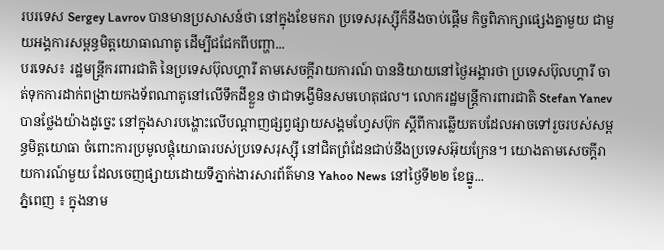របរទេស Sergey Lavrov បានមានប្រសាសន៍ថា នៅក្នុងខែមករា ប្រទេសរុស្ស៊ីក៏នឹងចាប់ផ្តើម កិច្ចពិភាក្សាផ្សេងគ្នាមួយ ជាមួយអង្គការសម្ពន្ធមិត្តយោធាណាតូ ដើម្បីជជែកពីបញ្ហា...
បរទេស៖ រដ្ឋមន្ត្រីករពារជាតិ នៃប្រទេសប៊ុលហ្គារី តាមសេចក្តីរាយការណ៍ បាននិយាយនៅថ្ងៃអង្គារថា ប្រទេសប៊ុលហ្គារី ចាត់ទុកការដាក់ពង្រាយកងទ័ពណាតូនៅលើទឹកដីខ្លួន ថាជាទង្វើមិនសមហេតុផល។ លោករដ្ឋមន្ត្រីការពារជាតិ Stefan Yanev បានថ្លែងយ៉ាងដូច្នេះ នៅក្នុងសារបង្ហោះលើបណ្ដាញផ្សព្វផ្សាយសង្គមហ្វែសប៊ុក ស្តីពីការឆ្លើយតបដែលអាចទៅរួចរបស់សម្ពន្ធមិត្តយោធា ចំពោះការប្រមូលផ្តុំយោធារបស់ប្រទេសរុស្ស៊ី នៅជិតព្រំដែនជាប់នឹងប្រទេសអ៊ុយក្រែន។ យោងតាមសេចក្តីរាយការណ៍មួយ ដែលចេញផ្សាយដោយទីភ្នាក់ងារសារព័ត៌មាន Yahoo News នៅថ្ងៃទី២២ ខែធ្នូ...
ភ្នំពេញ ៖ ក្នុងនាម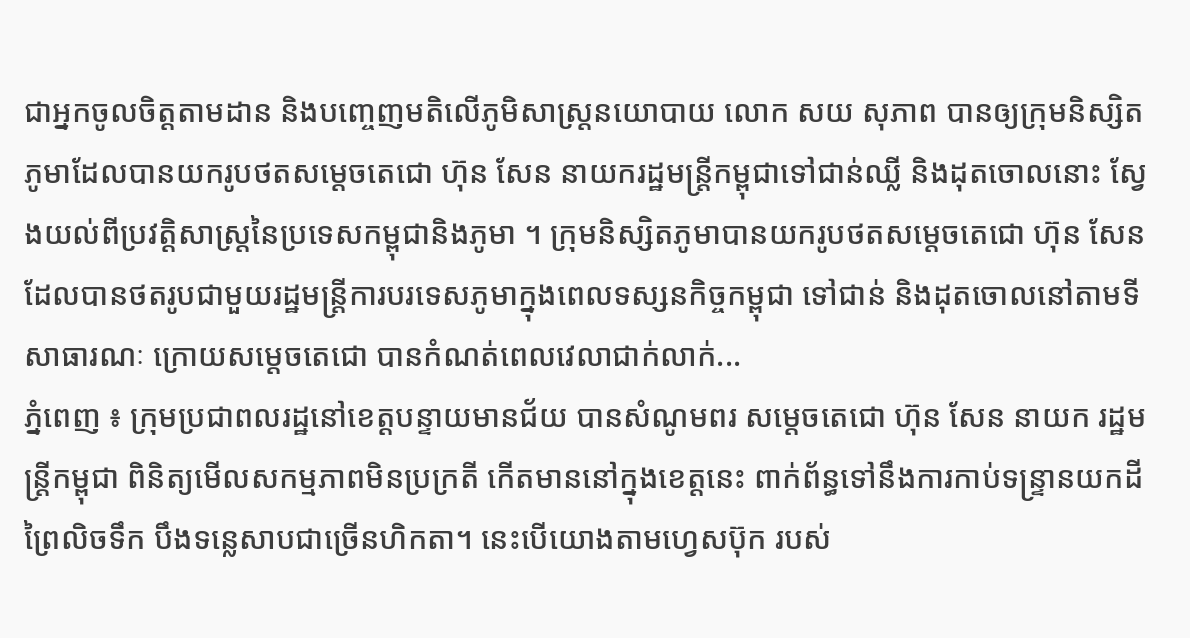ជាអ្នកចូលចិត្តតាមដាន និងបញ្ចេញមតិលើភូមិសាស្រ្តនយោបាយ លោក សយ សុភាព បានឲ្យក្រុមនិស្សិតភូមាដែលបានយករូបថតសម្តេចតេជោ ហ៊ុន សែន នាយករដ្ឋមន្រ្តីកម្ពុជាទៅជាន់ឈ្លី និងដុតចោលនោះ ស្វែងយល់ពីប្រវត្តិសាស្ត្រនៃប្រទេសកម្ពុជានិងភូមា ។ ក្រុមនិស្សិតភូមាបានយករូបថតសម្តេចតេជោ ហ៊ុន សែន ដែលបានថតរូបជាមួយរដ្ឋមន្រ្តីការបរទេសភូមាក្នុងពេលទស្សនកិច្ចកម្ពុជា ទៅជាន់ និងដុតចោលនៅតាមទីសាធារណៈ ក្រោយសម្តេចតេជោ បានកំណត់ពេលវេលាជាក់លាក់...
ភ្នំពេញ ៖ ក្រុមប្រជាពលរដ្ឋនៅខេត្តបន្ទាយមានជ័យ បានសំណូមពរ សម្ដេចតេជោ ហ៊ុន សែន នាយក រដ្ឋមន្រ្តីកម្ពុជា ពិនិត្យមើលសកម្មភាពមិនប្រក្រតី កើតមាននៅក្នុងខេត្តនេះ ពាក់ព័ន្ធទៅនឹងការកាប់ទន្ទ្រានយកដីព្រៃលិចទឹក បឹងទន្លេសាបជាច្រើនហិកតា។ នេះបើយោងតាមហ្វេសប៊ុក របស់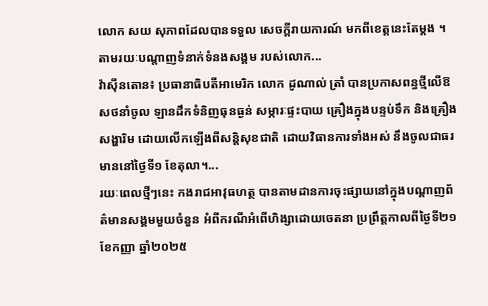លោក សយ សុភាពដែលបានទទួល សេចក្តីរាយការណ៍ មកពីខេត្តនេះតែម្តង ។ តាមរយៈបណ្តាញទំនាក់ទំនងសង្គម របស់លោក...
វ៉ាស៊ីនតោន៖ ប្រធានាធិបតីអាមេរិក លោក ដូណាល់ ត្រាំ បានប្រកាសពន្ធថ្មីលើឱសថនាំចូល ឡានដឹកទំនិញធុនធ្ងន់ សម្ភារៈផ្ទះបាយ គ្រឿងក្នុងបន្ទប់ទឹក និងគ្រឿងសង្ហារិម ដោយលើកឡើងពីសន្តិសុខជាតិ ដោយវិធានការទាំងអស់ នឹងចូលជាធរមាននៅថ្ងៃទី១ ខែតុលា។...
រយៈពេលថ្មីៗនេះ កងរាជអាវុធហត្ថ បានតាមដានការចុះផ្សាយនៅក្នុងបណ្ដាញព័ត៌មានសង្គមមួយចំនួន អំពីករណីអំពើហិង្សាដោយចេតនា ប្រព្រឹត្តកាលពីថ្ងៃទី២១ ខែកញ្ញា ឆ្នាំ២០២៥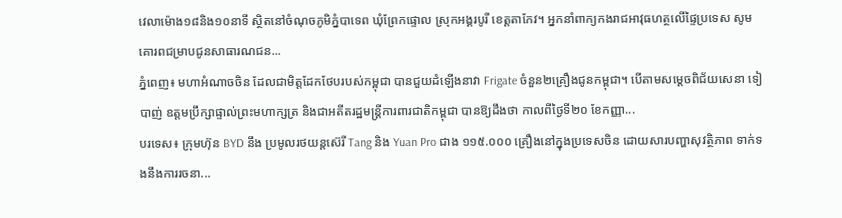វេលាម៉ោង១៨និង១០នាទី ស្ថិតនៅចំណុចភូមិភ្នំបាទេព ឃុំព្រែកផ្ទោល ស្រុកអង្គរបូរី ខេត្តតាកែវ។ អ្នកនាំពាក្យកងរាជអាវុធហត្ថលើផ្ទៃប្រទេស សូមគោរពជម្រាបជូនសាធារណជន...
ភ្នំពេញ៖ មហាអំណាចចិន ដែលជាមិត្តដែកថែបរបស់កម្ពុជា បានជួយដំឡើងនាវា Frigate ចំនួន២គ្រឿងជូនកម្ពុជា។ បើតាមសម្ដេចពិជ័យសេនា ទៀ បាញ់ ឧត្តមប្រឹក្សាផ្ទាល់ព្រះមហាក្សត្រ និងជាអតីតរដ្ឋមន្រ្តីការពារជាតិកម្ពុជា បានឱ្យដឹងថា កាលពីថ្ងៃទី២០ ខែកញ្ញា...
បរទេស៖ ក្រុមហ៊ុន BYD នឹង ប្រមូលរថយន្តស៊េរី Tang និង Yuan Pro ជាង ១១៥.០០០ គ្រឿងនៅក្នុងប្រទេសចិន ដោយសារបញ្ហាសុវត្ថិភាព ទាក់ទងនឹងការរចនា...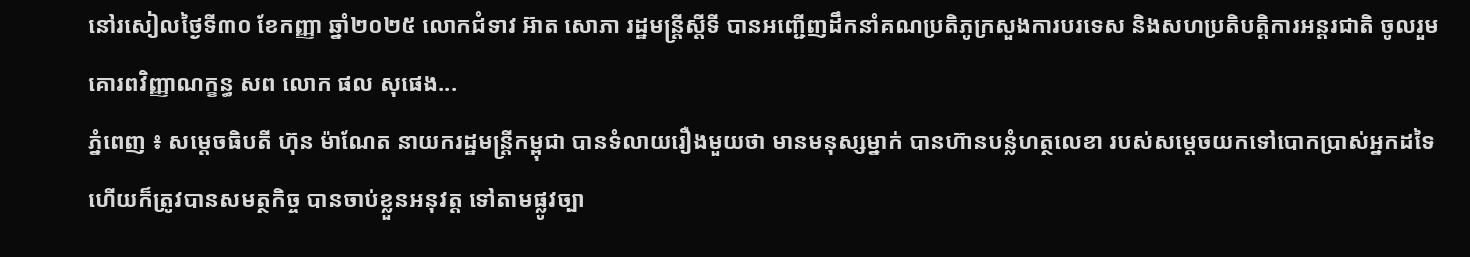នៅរសៀលថ្ងៃទី៣០ ខែកញ្ញា ឆ្នាំ២០២៥ លោកជំទាវ អ៊ាត សោភា រដ្ឋមន្ត្រីស្តីទី បានអញ្ជើញដឹកនាំគណប្រតិភូក្រសួងការបរទេស និងសហប្រតិបត្តិការអន្តរជាតិ ចូលរួមគោរពវិញ្ញាណក្ខន្ធ សព លោក ផល សុផេង...
ភ្នំពេញ ៖ សម្តេចធិបតី ហ៊ុន ម៉ាណែត នាយករដ្ឋមន្រ្តីកម្ពុជា បានទំលាយរឿងមួយថា មានមនុស្សម្នាក់ បានហ៊ានបន្លំហត្ថលេខា របស់សម្ដេចយកទៅបោកប្រាស់អ្នកដទៃ ហើយក៏ត្រូវបានសមត្ថកិច្ច បានចាប់ខ្លួនអនុវត្ត ទៅតាមផ្លូវច្បា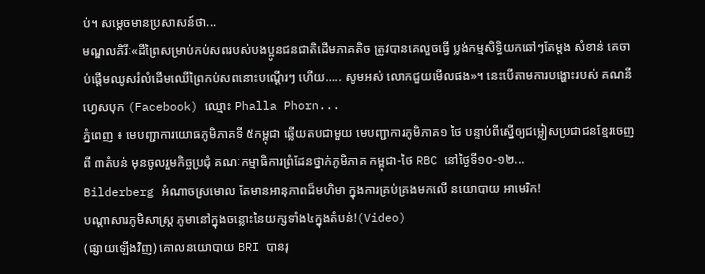ប់។ សម្ដេចមានប្រសាសន៍ថា...
មណ្ឌលគិរីៈ«ដីព្រៃសម្រាប់កប់សពរបស់បងប្អូនជនជាតិដើមភាគតិច ត្រូវបានគេលួចធ្វើ ប្លង់កម្មសិទ្ធិយកឆៅៗតែម្តង សំខាន់ គេចាប់ផ្ដើមឈូសរំលំដើមឈើព្រៃកប់សពនោះបណ្តើរៗ ហើយ….. សូមអស់ លោកជួយមើលផង»។ នេះបើតាមការបង្ហោះរបស់ គណនីហ្វេសបុក (Facebook) ឈ្មោះ Phalla Phorn...
ភ្នំពេញ ៖ មេបញ្ជាការយោធភូមិភាគទី ៥កម្ពុជា ឆ្លើយតបជាមួយ មេបញ្ជាការភូមិភាគ១ ថៃ បន្ទាប់ពីស្នើឲ្យជម្លៀសប្រជាជនខ្មែរចេញពី ៣តំបន់ មុនចូលរួមកិច្ចប្រជុំ គណៈកម្មាធិការព្រំដែនថ្នាក់ភូមិភាគ កម្ពុជា-ថៃ RBC នៅថ្ងៃទី១០-១២...
Bilderberg អំណាចស្រមោល តែមានអានុភាពដ៏មហិមា ក្នុងការគ្រប់គ្រងមកលើ នយោបាយ អាមេរិក!
បណ្ដាសារភូមិសាស្រ្ត ភូមានៅក្នុងចន្លោះនៃយក្សទាំង៤ក្នុងតំបន់!(Video)
(ផ្សាយឡើងវិញ) គោលនយោបាយ BRI បានរុ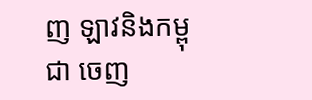ញ ឡាវនិងកម្ពុជា ចេញ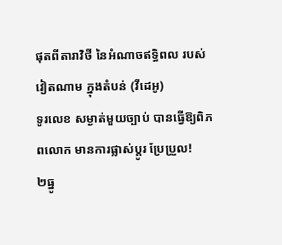ផុតពីតារាវិថី នៃអំណាចឥទ្ធិពល របស់វៀតណាម ក្នុងតំបន់ (វីដេអូ)
ទូរលេខ សម្ងាត់មួយច្បាប់ បានធ្វើឱ្យពិភពលោក មានការផ្លាស់ប្ដូរ ប្រែប្រួល!
២ធ្នូ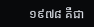១៩៧៨ គឺជា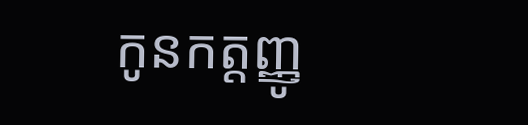កូនកត្តញ្ញូ